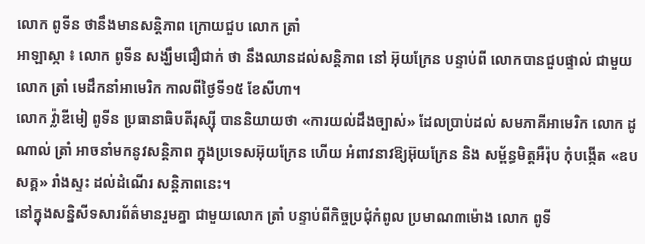លោក ពូទីន ថានឹងមានសន្តិភាព ក្រោយជួប លោក ត្រាំ
អាឡាស្កា ៖ លោក ពូទីន សង្ឃឹមជឿជាក់ ថា នឹងឈានដល់សន្តិភាព នៅ អ៊ុយក្រែន បន្ទាប់ពី លោកបានជួបផ្ទាល់ ជាមួយលោក ត្រាំ មេដឹកនាំអាមេរិក កាលពីថ្ងៃទី១៥ ខែសីហា។
លោក វ្ល៉ាឌីមៀ ពូទីន ប្រធានាធិបតីរុស្ស៊ី បាននិយាយថា «ការយល់ដឹងច្បាស់» ដែលប្រាប់ដល់ សមភាគីអាមេរិក លោក ដូណាល់ ត្រាំ អាចនាំមកនូវសន្តិភាព ក្នុងប្រទេសអ៊ុយក្រែន ហើយ អំពាវនាវឱ្យអ៊ុយក្រែន និង សម្ព័ន្ធមិត្តអឺរ៉ុប កុំបង្កើត «ឧបសគ្គ» រាំងស្ទះ ដល់ដំណើរ សន្តិភាពនេះ។
នៅក្នុងសន្និសីទសារព័ត៌មានរួមគ្នា ជាមួយលោក ត្រាំ បន្ទាប់ពីកិច្ចប្រជុំកំពូល ប្រមាណ៣ម៉ោង លោក ពូទី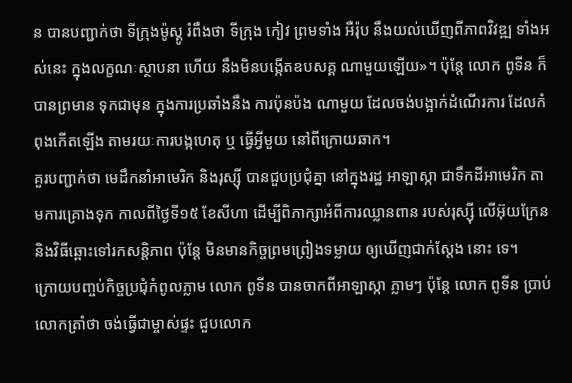ន បានបញ្ជាក់ថា ទីក្រុងម៉ូស្គូ រំពឹងថា ទីក្រុង កៀវ ព្រមទាំង អឺរ៉ុប នឹងយល់ឃើញពីភាពវិវឌ្ឍ ទាំងអស់នេះ ក្នុងលក្ខណៈស្ថាបនា ហើយ នឹងមិនបង្កើតឧបសគ្គ ណាមួយឡើយ»។ ប៉ុន្តែ លោក ពូទីន ក៏បានព្រមាន ទុកជាមុន ក្នុងការប្រឆាំងនឹង ការប៉ុនប៉ង ណាមួយ ដែលចង់បង្អាក់ដំណើរការ ដែលកំពុងកើតឡើង តាមរយៈការបង្កហេតុ ឬ ធ្វើអ្វីមួយ នៅពីក្រោយឆាក។
គួរបញ្ជាក់ថា មេដឹកនាំអាមេរិក និងរុស្ស៊ី បានជួបប្រជុំគ្នា នៅក្នុងរដ្ឋ អាឡាស្កា ជាទឹកដីអាមេរិក តាមការគ្រោងទុក កាលពីថ្ងៃទី១៥ ខែសីហា ដើម្បីពិភាក្សាអំពីការឈ្លានពាន របស់រុស្ស៊ី លើអ៊ុយក្រែន និងវិធីឆ្ពោះទៅរកសន្តិភាព ប៉ុន្តែ មិនមានកិច្ចព្រមព្រៀងទម្លាយ ឲ្យឃើញជាក់ស្តែង នោះ ទេ។
ក្រោយបញ្ចប់កិច្ចប្រជុំកំពូលភ្លាម លោក ពូទីន បានចាកពីអាឡាស្កា ភ្លាមៗ ប៉ុន្តែ លោក ពូទីន ប្រាប់លោកត្រាំថា ចង់ធ្វើជាម្ចាស់ផ្ទះ ជួបលោក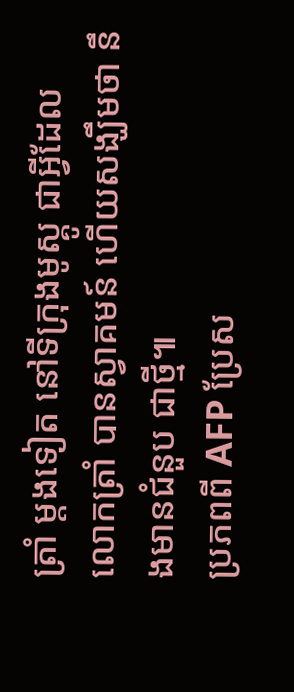ត្រាំ ម្តងទៀត នៅទីក្រុងមូស្គូ ជាអ្វីដែល លោកត្រាំ បានស្វាគមន៍ ហើយសង្ឃឹមថា នឹងមានជំនួប ជាថ្មី៕
ប្រភពពី AFP ប្រែស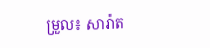ម្រួល៖ សារ៉ាត